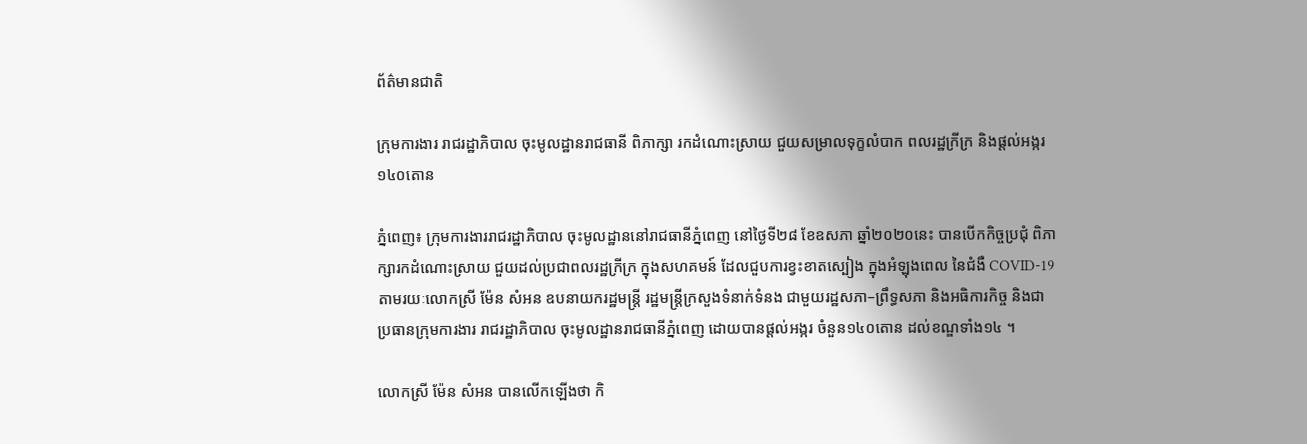ព័ត៌មានជាតិ

ក្រុមការងារ រាជរដ្ឋាភិបាល ចុះមូលដ្ឋានរាជធានី ពិភាក្សា រកដំណោះស្រាយ ជួយសម្រាលទុក្ខលំបាក ពលរដ្ឋក្រីក្រ និងផ្តល់អង្ករ ១៤០តោន

ភ្នំពេញ៖ ក្រុមការងាររាជរដ្ឋាភិបាល ចុះមូលដ្ឋាននៅរាជធានីភ្នំពេញ នៅថ្ងៃទី២៨ ខែឧសភា ឆ្នាំ២០២០នេះ បានបើកកិច្ចប្រជុំ ពិភាក្សារកដំណោះស្រាយ ជួយដល់ប្រជាពលរដ្ឋក្រីក្រ ក្នុងសហគមន៍ ដែលជួបការខ្វះខាតស្បៀង ក្នុងអំឡុងពេល នៃជំងឺ COVID-19 តាមរយៈលោកស្រី ម៉ែន សំអន ឧបនាយករដ្ឋមន្ត្រី រដ្ឋមន្ត្រីក្រសួងទំនាក់ទំនង ជាមួយរដ្ឋសភា–ព្រឹទ្ធសភា និងអធិការកិច្ច និងជាប្រធានក្រុមការងារ រាជរដ្ឋាភិបាល ចុះមូលដ្ឋានរាជធានីភ្នំពេញ ដោយបានផ្តល់អង្ករ ចំនួន១៤០តោន ដល់ខណ្ឌទាំង១៤ ។

លោកស្រី ម៉ែន សំអន បានលើកឡើងថា កិ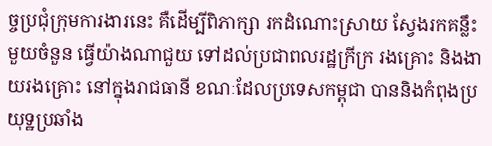ច្ចប្រជុំក្រុមការងារនេះ គឺដើម្បីពិភាក្សា រកដំណោះស្រាយ ស្វែងរកគន្លឹះមួយចំនួន ធ្វើយ៉ាងណាជួយ ទៅដល់ប្រជាពលរដ្ឋក្រីក្រ រងគ្រោះ និងងាយរងគ្រោះ នៅក្នុងរាជធានី ខណៈដែលប្រទេសកម្ពុជា បាននិងកំពុងប្រយុទ្ឋប្រឆាំង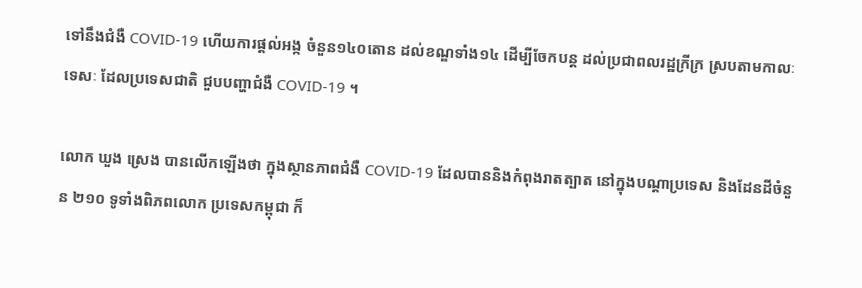ទៅនឹងជំងឺ COVID-19 ហើយការផ្តល់អង្ក ចំនួន១៤០តោន ដល់ខណ្ឌទាំង១៤ ដើម្បីចែកបន្ត ដល់ប្រជាពលរដ្ឋក្រីក្រ ស្របតាមកាលៈទេសៈ ដែលប្រទេសជាតិ ជួបបញ្ហាជំងឺ COVID-19 ។

លោក ឃួង ស្រេង បានលើកឡើងថា ក្នុងស្ថានភាពជំងឺ COVID-19 ដែលបាននិងកំពុងរាតត្បាត នៅក្នុងបណ្តាប្រទេស និងដែនដីចំនួន ២១០ ទូទាំងពិភពលោក ប្រទេសកម្ពុជា ក៏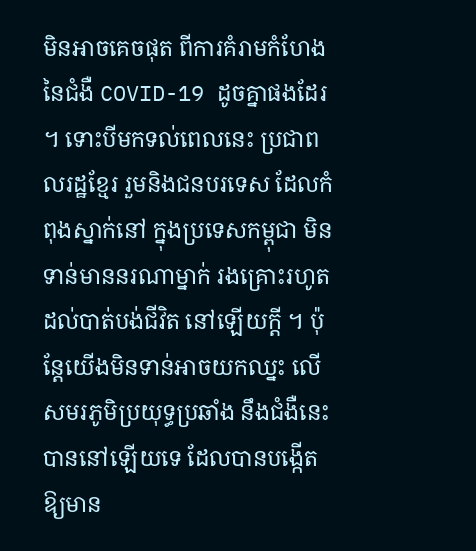មិនអាចគេចផុត ពីការគំរាមកំហែង នៃជំងឺ COVID-19 ដូចគ្នាផងដែរ ។ ទោះបីមកទល់ពេលនេះ ប្រជាពលរដ្ឋខ្មែរ រួមនិងជនបរទេស ដែលកំពុងស្នាក់នៅ ក្នុងប្រទេសកម្ពុជា មិនទាន់មាននរណាម្នាក់ រងគ្រោះរហូតដល់បាត់បង់ជីវិត នៅឡើយក្តី ។ ប៉ុន្តែយើងមិនទាន់អាចយកឈ្នះ លើសមរភូមិប្រយុទ្ធប្រឆាំង នឹងជំងឺនេះបាននៅឡើយទេ ដែលបានបង្កើត ឱ្យមាន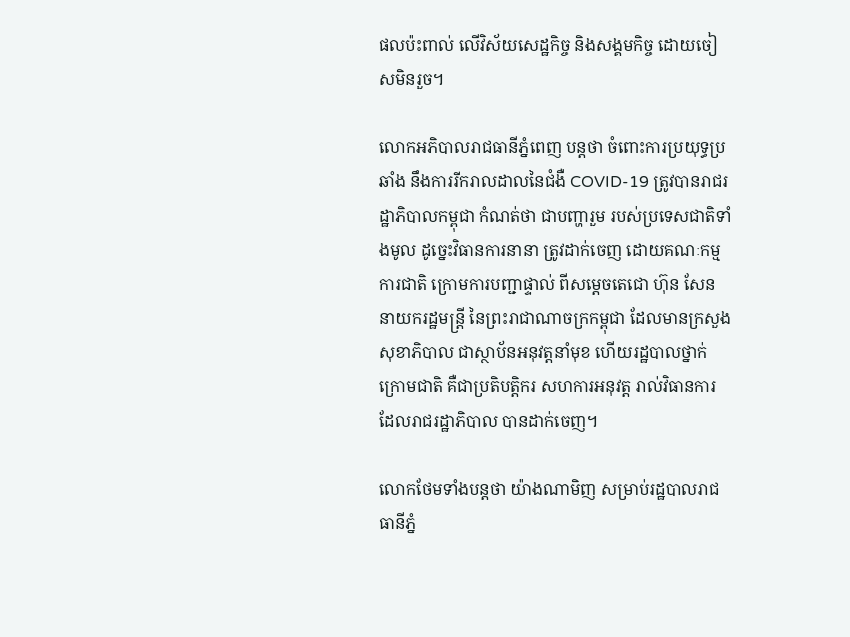ផលប៉ះពាល់ លើវិស័យសេដ្ឋកិច្ច និងសង្គមកិច្ច ដោយចៀសមិនរួច។

លោកអភិបាលរាជធានីភ្នំពេញ បន្តថា ចំពោះការប្រយុទ្ធប្រឆាំង នឹងការរីករាលដាលនៃជំងឺ COVID-19 ត្រូវបានរាជរដ្ឋាភិបាលកម្ពុជា កំណត់ថា ជាបញ្ហារួម របស់ប្រទេសជាតិទាំងមូល ដូច្នេះវិធានការនានា ត្រូវដាក់ចេញ ដោយគណៈកម្មការជាតិ ក្រោមការបញ្ជាផ្ទាល់ ពីសម្តេចតេជោ ហ៊ុន សែន នាយករដ្ឋមន្ត្រី នៃព្រះរាជាណាចក្រកម្ពុជា ដែលមានក្រសួងសុខាភិបាល ជាស្ថាប័នអនុវត្តនាំមុខ ហើយរដ្ឋបាលថ្នាក់ក្រោមជាតិ គឺជាប្រតិបត្តិករ សហការអនុវត្ត រាល់វិធានការ ដែលរាជរដ្ឋាភិបាល បានដាក់ចេញ។

លោកថែមទាំងបន្តថា យ៉ាងណាមិញ សម្រាប់រដ្ឋបាលរាជធានីភ្នំ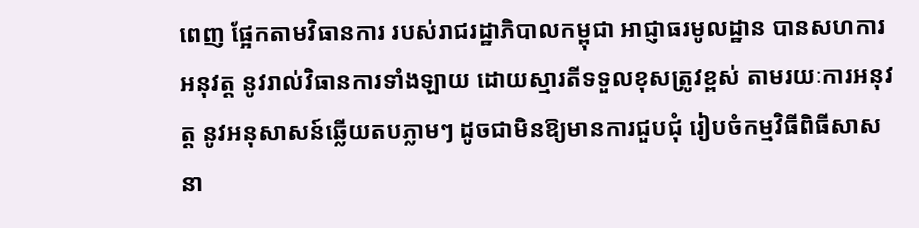ពេញ ផ្អែកតាមវិធានការ របស់រាជរដ្ឋាភិបាលកម្ពុជា អាជ្ញាធរមូលដ្ឋាន បានសហការអនុវត្ត នូវរាល់វិធានការទាំងឡាយ ដោយស្មារតីទទួលខុសត្រូវខ្ពស់ តាមរយៈការអនុវត្ត នូវអនុសាសន៍ឆ្លើយតបភ្លាមៗ ដូចជាមិនឱ្យមានការជួបជុំ រៀបចំកម្មវិធីពិធីសាសនា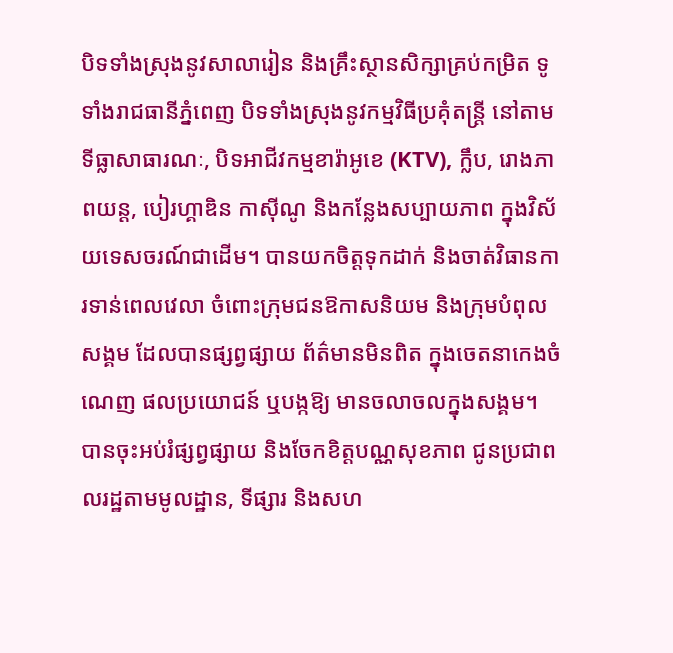បិទទាំងស្រុងនូវសាលារៀន និងគ្រឹះស្ថានសិក្សាគ្រប់កម្រិត ទូទាំងរាជធានីភ្នំពេញ បិទទាំងស្រុងនូវកម្មវិធីប្រគុំតន្ត្រី នៅតាមទីធ្លាសាធារណៈ, បិទអាជីវកម្មខារ៉ាអូខេ (KTV), ក្លឹប, រោងភាពយន្ត, បៀរហ្គាឌិន កាស៊ីណូ និងកន្លែងសប្បាយភាព ក្នុងវិស័យទេសចរណ៍ជាដើម។ បានយកចិត្តទុកដាក់ និងចាត់វិធានការទាន់ពេលវេលា ចំពោះក្រុមជនឱកាសនិយម និងក្រុមបំពុលសង្គម ដែលបានផ្សព្វផ្សាយ ព័ត៌មានមិនពិត ក្នុងចេតនាកេងចំណេញ ផលប្រយោជន៍ ឬបង្កឱ្យ មានចលាចលក្នុងសង្គម។ បានចុះអប់រំផ្សព្វផ្សាយ និងចែកខិត្តបណ្ណសុខភាព ជូនប្រជាពលរដ្ឋតាមមូលដ្ឋាន, ទីផ្សារ និងសហ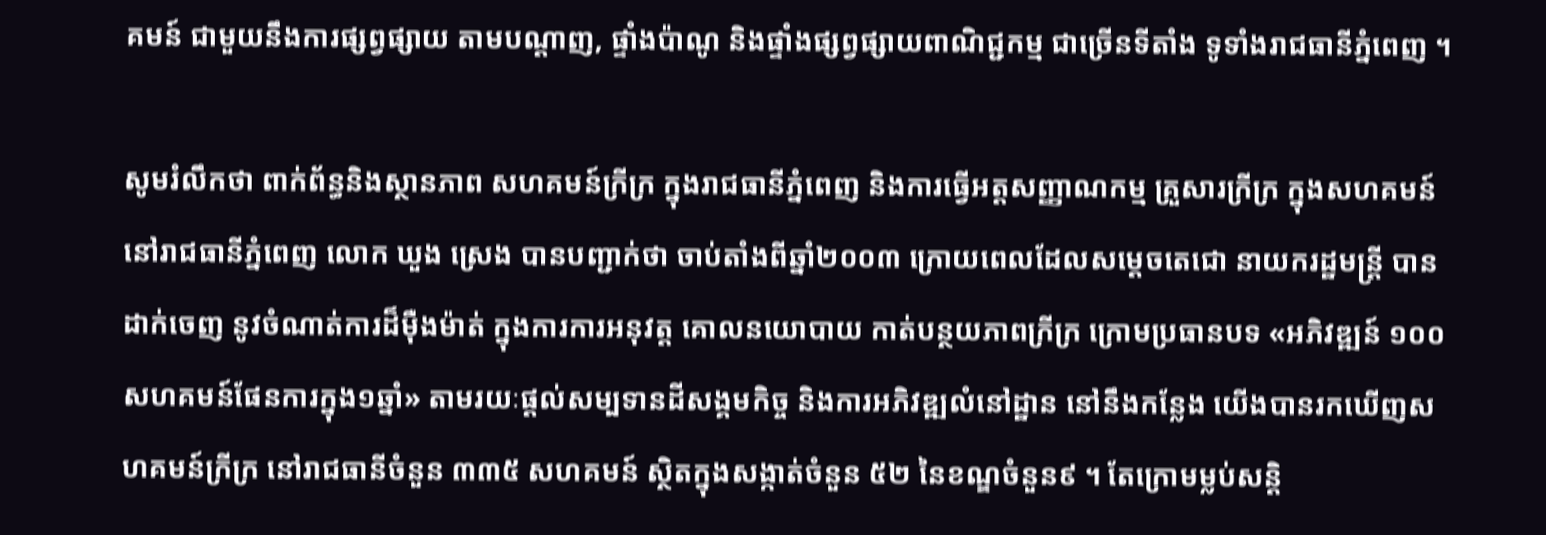គមន៍ ជាមួយនឹងការផ្សព្វផ្សាយ តាមបណ្តាញ, ផ្ទាំងប៉ាណូ និងផ្ទាំងផ្សព្វផ្សាយពាណិជ្ជកម្ម ជាច្រើនទីតាំង ទូទាំងរាជធានីភ្នំពេញ ។

សូមរំលឹកថា ពាក់ព័ន្ធនិងស្ថានភាព សហគមន៍ក្រីក្រ ក្នុងរាជធានីភ្នំពេញ និងការធ្វើអត្តសញ្ញាណកម្ម គ្រួសារក្រីក្រ ក្នុងសហគមន៍នៅរាជធានីភ្នំពេញ លោក ឃួង ស្រេង បានបញ្ជាក់ថា ចាប់តាំងពីឆ្នាំ២០០៣ ក្រោយពេលដែលសម្តេចតេជោ នាយករដ្ឋមន្ត្រី បានដាក់ចេញ នូវចំណាត់ការដ៏ម៉ឺងម៉ាត់ ក្នុងការការអនុវត្ត គោលនយោបាយ កាត់បន្ថយភាពក្រីក្រ ក្រោមប្រធានបទ «អភិវឌ្ឍន៍ ១០០ សហគមន៍ផែនការក្នុង១ឆ្នាំ» តាមរយៈផ្តល់សម្បទានដីសង្គមកិច្ច និងការអភិវឌ្ឍលំនៅដ្ឋាន នៅនឹងកន្លែង យើងបានរកឃើញសហគមន៍ក្រីក្រ នៅរាជធានីចំនួន ៣៣៥ សហគមន៍ ស្ថិតក្នុងសង្កាត់ចំនួន ៥២ នៃខណ្ឌចំនួន៩ ។ តែក្រោមម្លប់សន្តិ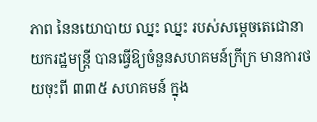ភាព នៃនយោបាយ ឈ្នះ ឈ្នះ របស់សម្តេចតេជោនាយករដ្ឋមន្ត្រី បានធ្វើឱ្យចំនួនសហគមន៍ក្រីក្រ មានការថយចុះពី ៣៣៥ សហគមន៍ ក្នុង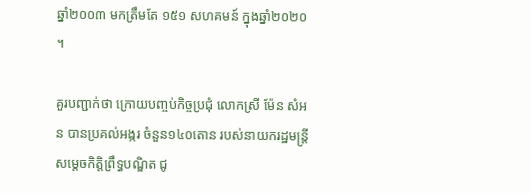ឆ្នាំ២០០៣ មកត្រឹមតែ ១៥១ សហគមន៍ ក្នុងឆ្នាំ២០២០ ។

គួរបញ្ជាក់ថា ក្រោយបញ្ចប់កិច្ចប្រជុំ លោកស្រី ម៉ែន សំអន បានប្រគល់អង្ករ ចំនួន១៤០តោន របស់នាយករដ្ឋមន្ត្រី សម្តេចកិត្តិព្រឹទ្ធបណ្ឌិត ជូ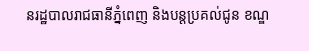នរដ្ឋបាលរាជធានីភ្នំពេញ និងបន្តប្រគល់ជូន ខណ្ឌ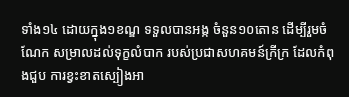ទាំង១៤ ដោយក្នុង១ខណ្ឌ ទទួលបានអង្ក ចំនួន១០តោន ដើម្បីរួមចំណែក សម្រាលដល់ទុក្ខលំបាក របស់ប្រជាសហគមន៍ក្រីក្រ ដែលកំពុងជួប ការខ្វះខាតស្បៀងអា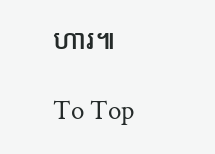ហារ៕

To Top